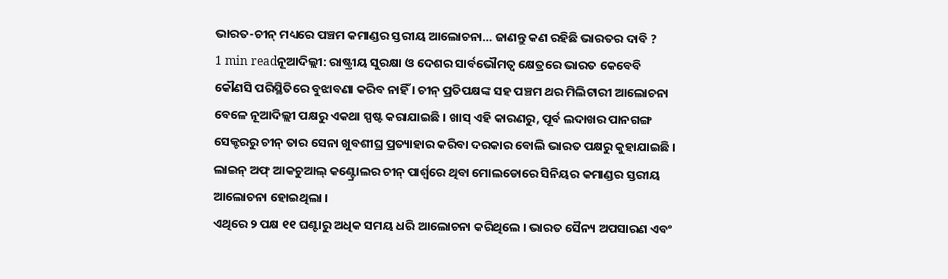ଭାରତ-ଚୀନ୍ ମଧ୍ୟରେ ପଞ୍ଚମ କମାଣ୍ଡର ସ୍ତରୀୟ ଆଲୋଚନା… ଜାଣନ୍ତୁ କଣ ରହିଛି ଭାରତର ଦାବି ?
1 min readନୂଆଦିଲ୍ଲୀ: ରାଷ୍ଟ୍ରୀୟ ସୁରକ୍ଷା ଓ ଦେଶର ସାର୍ବଭୌମତ୍ୱ କ୍ଷେତ୍ରରେ ଭାରତ କେବେବି କୌଣସି ପରିସ୍ଥିତିରେ ବୁଝାବଣା କରିବ ନାହିଁ । ଚୀନ୍ ପ୍ରତିପକ୍ଷଙ୍କ ସହ ପଞ୍ଚମ ଥର ମିଲିଟାରୀ ଆଲୋଚନା ବେଳେ ନୂଆଦିଲ୍ଲୀ ପକ୍ଷରୁ ଏକଥା ସ୍ପଷ୍ଟ କରାଯାଇଛି । ଖାସ୍ ଏହି କାରଣରୁ, ପୂର୍ବ ଲଦାଖର ପାନଗଙ୍ଗ ସେକ୍ଟରରୁ ଚୀନ୍ ତାର ସେନା ଖୁବଶୀଘ୍ର ପ୍ରତ୍ୟାହାର କରିବା ଦରକାର ବୋଲି ଭାରତ ପକ୍ଷରୁ କୁହାଯାଇଛି । ଲାଇନ୍ ଅଫ୍ ଆକଚୁଆଲ୍ କଣ୍ଟ୍ରୋଲର ଚୀନ୍ ପାର୍ଶ୍ୱରେ ଥିବା ମୋଲଡୋରେ ସିନିୟର କମାଣ୍ଡର ସ୍ତରୀୟ ଆଲୋଚନା ହୋଇଥିଲା ।
ଏଥିରେ ୨ ପକ୍ଷ ୧୧ ଘଣ୍ଟାରୁ ଅଧିକ ସମୟ ଧରି ଆଲୋଚନା କରିଥିଲେ । ଭାରତ ସୈନ୍ୟ ଅପସାରଣ ଏବଂ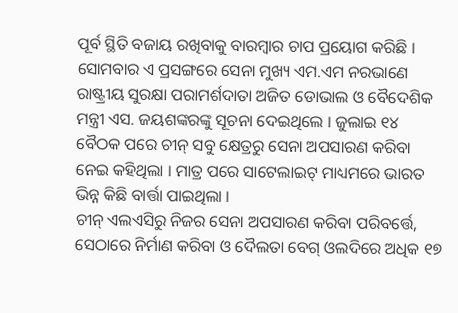ପୂର୍ବ ସ୍ଥିତି ବଜାୟ ରଖିବାକୁ ବାରମ୍ବାର ଚାପ ପ୍ରୟୋଗ କରିଛି । ସୋମବାର ଏ ପ୍ରସଙ୍ଗରେ ସେନା ମୁଖ୍ୟ ଏମ.ଏମ ନରଭାଣେ ରାଷ୍ଟ୍ରୀୟ ସୁରକ୍ଷା ପରାମର୍ଶଦାତା ଅଜିତ ଡୋଭାଲ ଓ ବୈଦେଶିକ ମନ୍ତ୍ରୀ ଏସ. ଜୟଶଙ୍କରଙ୍କୁ ସୂଚନା ଦେଇଥିଲେ । ଜୁଲାଇ ୧୪ ବୈଠକ ପରେ ଚୀନ୍ ସବୁ କ୍ଷେତ୍ରରୁ ସେନା ଅପସାରଣ କରିବା ନେଇ କହିଥିଲା । ମାତ୍ର ପରେ ସାଟେଲାଇଟ୍ ମାଧ୍ୟମରେ ଭାରତ ଭିନ୍ନ କିଛି ବାର୍ତ୍ତା ପାଇଥିଲା ।
ଚୀନ୍ ଏଲଏସିରୁ ନିଜର ସେନା ଅପସାରଣ କରିବା ପରିବର୍ତ୍ତେ, ସେଠାରେ ନିର୍ମାଣ କରିବା ଓ ଦୈଲତା ବେଗ୍ ଓଲଦିରେ ଅଧିକ ୧୭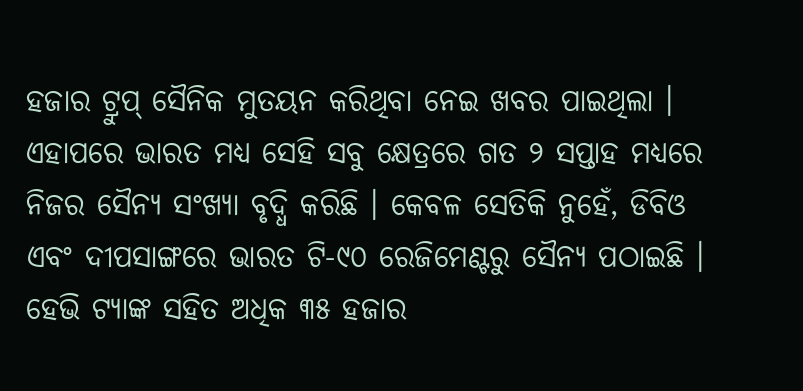ହଜାର ଟ୍ରୁପ୍ ସୈନିକ ମୁତୟନ କରିଥିବା ନେଇ ଖବର ପାଇଥିଲା । ଏହାପରେ ଭାରତ ମଧ୍ୟ ସେହି ସବୁ କ୍ଷେତ୍ରରେ ଗତ ୨ ସପ୍ତାହ ମଧ୍ୟରେ ନିଜର ସୈନ୍ୟ ସଂଖ୍ୟା ବୃଦ୍ଧି କରିଛି । କେବଳ ସେତିକି ନୁହେଁ, ଡିବିଓ ଏବଂ ଦୀପସାଙ୍ଗରେ ଭାରତ ଟି-୯୦ ରେଜିମେଣ୍ଟରୁ ସୈନ୍ୟ ପଠାଇଛି । ହେଭି ଟ୍ୟାଙ୍କ ସହିତ ଅଧିକ ୩୫ ହଜାର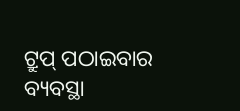ଟ୍ରୁପ୍ ପଠାଇବାର ବ୍ୟବସ୍ଥା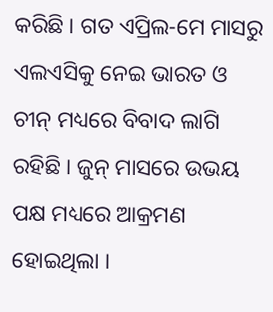କରିଛି । ଗତ ଏପ୍ରିଲ-ମେ ମାସରୁ ଏଲଏସିକୁ ନେଇ ଭାରତ ଓ ଚୀନ୍ ମଧ୍ୟରେ ବିବାଦ ଲାଗି ରହିଛି । ଜୁନ୍ ମାସରେ ଉଭୟ ପକ୍ଷ ମଧ୍ୟରେ ଆକ୍ରମଣ ହୋଇଥିଲା ।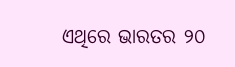ଏଥିରେ ଭାରତର ୨୦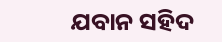ଯବାନ ସହିଦ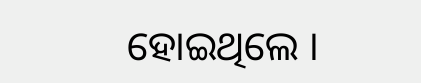ହୋଇଥିଲେ ।